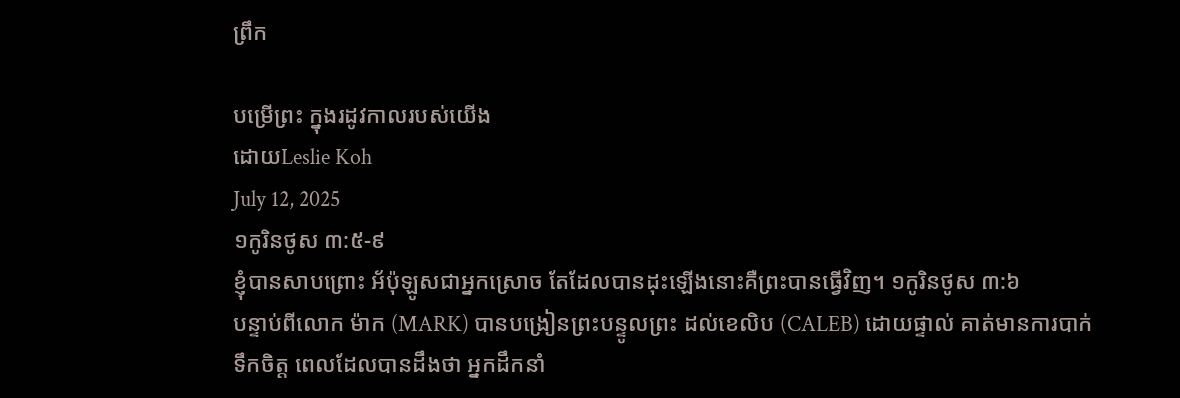ព្រឹក

បម្រើព្រះ ក្នុងរដូវកាលរបស់យើង
ដោយLeslie Koh
July 12, 2025
១កូរិនថូស ៣:៥-៩
ខ្ញុំបានសាបព្រោះ អ័ប៉ុឡូសជាអ្នកស្រោច តែដែលបានដុះឡើងនោះគឺព្រះបានធ្វើវិញ។ ១កូរិនថូស ៣:៦
បន្ទាប់ពីលោក ម៉ាក (MARK) បានបង្រៀនព្រះបន្ទូលព្រះ ដល់ខេលិប (CALEB) ដោយផ្ទាល់ គាត់មានការបាក់ទឹកចិត្ត ពេលដែលបានដឹងថា អ្នកដឹកនាំ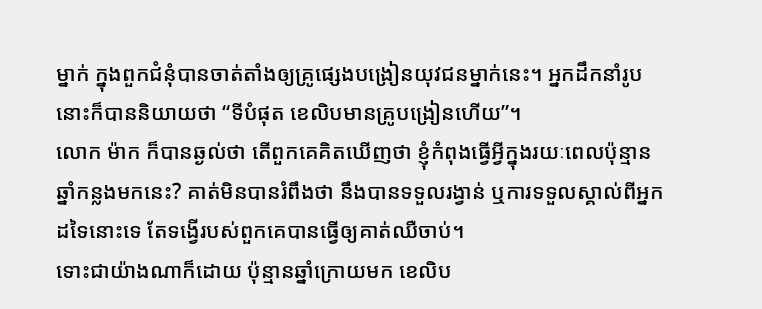ម្នាក់ ក្នុងពួកជំនុំបានចាត់តាំងឲ្យគ្រូផ្សេងបង្រៀនយុវជនម្នាក់នេះ។ អ្នកដឹកនាំរូបនោះក៏បាននិយាយថា “ទីបំផុត ខេលិបមានគ្រូបង្រៀនហើយ”។
លោក ម៉ាក ក៏បានឆ្ងល់ថា តើពួកគេគិតឃើញថា ខ្ញុំកំពុងធ្វើអ្វីក្នុងរយៈពេលប៉ុន្មានឆ្នាំកន្លងមកនេះ? គាត់មិនបានរំពឹងថា នឹងបានទទួលរង្វាន់ ឬការទទួលស្គាល់ពីអ្នកដទៃនោះទេ តែទង្វើរបស់ពួកគេបានធ្វើឲ្យគាត់ឈឺចាប់។
ទោះជាយ៉ាងណាក៏ដោយ ប៉ុន្មានឆ្នាំក្រោយមក ខេលិប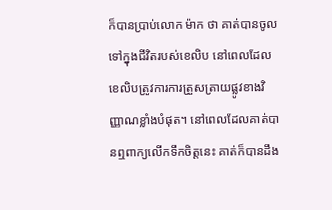ក៏បានប្រាប់លោក ម៉ាក ថា គាត់បានចូលទៅក្នុងជីវិតរបស់ខេលិប នៅពេលដែលខេលិបត្រូវការការត្រួសត្រាយផ្លូវខាងវិញ្ញាណខ្លាំងបំផុត។ នៅពេលដែលគាត់បានឮពាក្យលើកទឹកចិត្តនេះ គាត់ក៏បានដឹង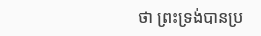ថា ព្រះទ្រង់បានប្រ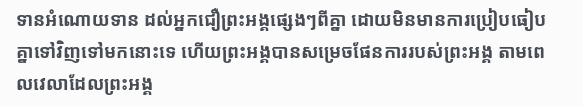ទានអំណោយទាន ដល់អ្នកជឿព្រះអង្គផ្សេងៗពីគ្នា ដោយមិនមានការប្រៀបធៀបគ្នាទៅវិញទៅមកនោះទេ ហើយព្រះអង្គបានសម្រេចផែនការរបស់ព្រះអង្គ តាមពេលវេលាដែលព្រះអង្គ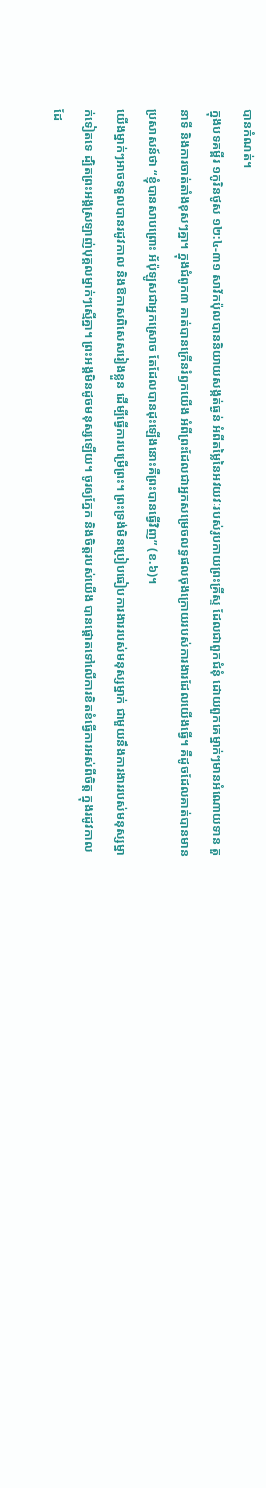បានកំណត់។
ក្នុងបទគម្ពីរ ១កូរិនថូស ១២:៤-៣១ សាវ័កប៉ុលបាននិយាយសង្កត់ធ្ងន់ អំពីតម្លៃនៃអវយវៈរបស់រូបកាយព្រះគ្រីស្ទ ដែលជាពួកជំនុំ ដោយពួកគេម្នាក់ៗមានអំណោយទាន តួនាទី និងការចាត់តាំងខុសៗគ្នា។ ក្នុងជំពូក៣ គាត់បានក្រើនរំឭកយើង អំពីព្រះដែលជាអ្នកសម្រេចលទ្ធផលចុងក្រោយរបស់ការងារដែលយើងធ្វើ។ គឺដូចដែលគាត់បានមានប្រសាសន៍ថា “ខ្ញុំបានសាបព្រោះ អ័ប៉ុឡូសជាអ្នកស្រោច តែដែលបានដុះឡើងនោះគឺព្រះបានធ្វើវិញ” (ខ.៦)។
យើងម្នាក់ៗអាចទទួលបានរដូវកាល និងឱកាសពិសេសរៀងខ្លួន ដើម្បីធ្វើការបម្រើព្រះ។ ព្រះទ្រង់មិនប្រៀបធៀបការងាររបស់មនុស្សម្នាក់ ជាមួយនឹងការងាររបស់មនុស្សម្នាក់ទៀតទេ ដ្បិតព្រះអង្គស្រឡាញ់បុគ្គលម្នាក់ៗស្មើគ្នា។ ព្រះអង្គមិនដូចមនុស្សឡើយ។ ចូរឲ្យភ្នែក និងចិត្តរបស់យើង បានផ្ដោតទៅលើការខិតខំធ្វើការអស់ពីចិត្ត ក្នុងរដូវកាល ដែ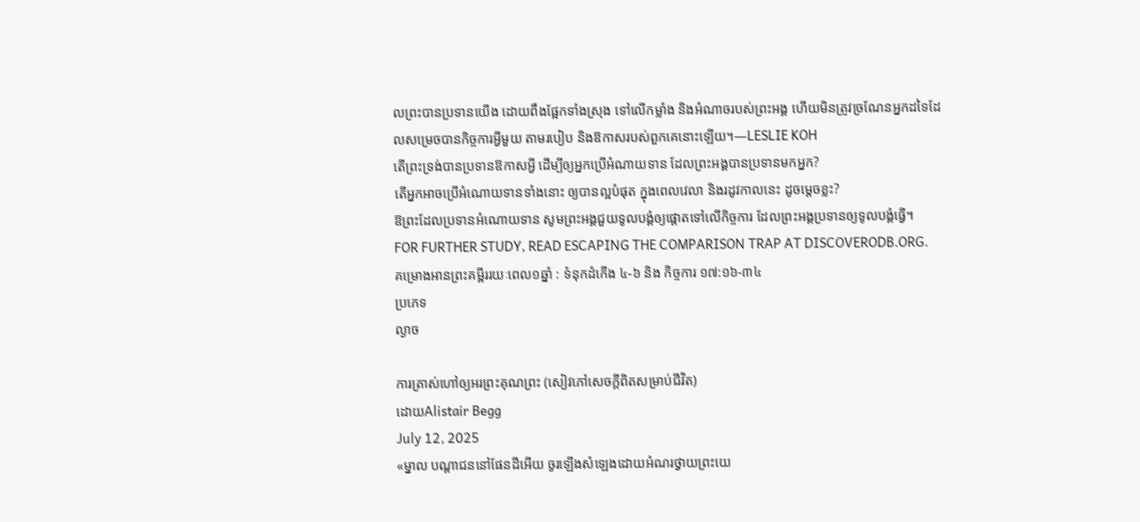លព្រះបានប្រទានយើង ដោយពឹងផ្អែកទាំងស្រុង ទៅលើកម្លាំង និងអំណាចរបស់ព្រះអង្គ ហើយមិនត្រូវច្រណែនអ្នកដទៃដែលសម្រេចបានកិច្ចការអ្វីមួយ តាមរបៀប និងឱកាសរបស់ពួកគេនោះឡើយ។—LESLIE KOH
តើព្រះទ្រង់បានប្រទានឱកាសអ្វី ដើម្បីឲ្យអ្នកប្រើអំណាយទាន ដែលព្រះអង្គបានប្រទានមកអ្នក?
តើអ្នកអាចប្រើអំណោយទានទាំងនោះ ឲ្យបានល្អបំផុត ក្នុងពេលវេលា និងរដូវកាលនេះ ដូចម្តេចខ្លះ?
ឱព្រះដែលប្រទានអំណោយទាន សូមព្រះអង្គជួយទូលបង្គំឲ្យផ្ដោតទៅលើកិច្ចការ ដែលព្រះអង្គប្រទានឲ្យទូលបង្គំធ្វើ។
FOR FURTHER STUDY, READ ESCAPING THE COMPARISON TRAP AT DISCOVERODB.ORG.
គម្រោងអានព្រះគម្ពីររយៈពេល១ឆ្នាំ : ទំនុកដំកើង ៤-៦ និង កិច្ចការ ១៧:១៦-៣៤
ប្រភេទ
ល្ងាច

ការត្រាស់ហៅឲ្យអរព្រះគុណព្រះ (សៀវភៅសេចក្ដីពិតសម្រាប់ជីវិត)
ដោយAlistair Begg
July 12, 2025
«ម្នាល បណ្តាជននៅផែនដីអើយ ចូរឡើងសំឡេងដោយអំណរថ្វាយព្រះយេ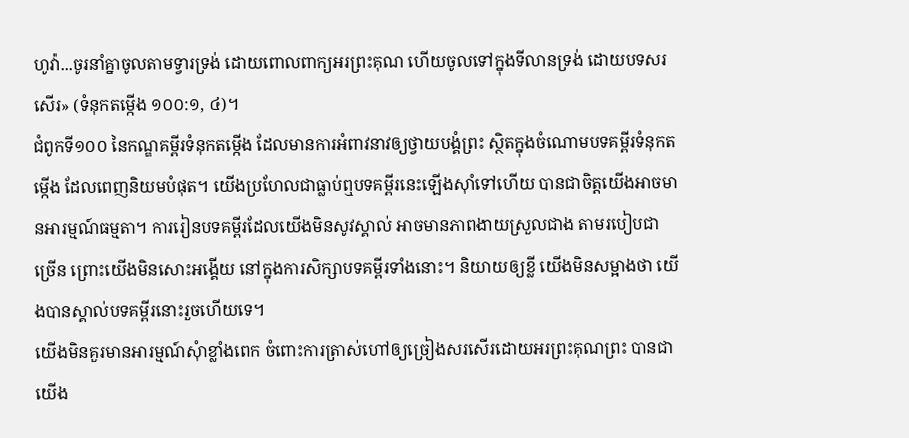ហូវ៉ា...ចូរនាំគ្នាចូលតាមទ្វារទ្រង់ ដោយពោលពាក្យអរព្រះគុណ ហើយចូលទៅក្នុងទីលានទ្រង់ ដោយបទសរសើរ» (ទំនុកតម្កើង ១០០:១, ៤)។
ជំពូកទី១០០ នៃកណ្ឌគម្ពីរទំនុកតម្កើង ដែលមានការអំពាវនាវឲ្យថ្វាយបង្គំព្រះ ស្ថិតក្នុងចំណោមបទគម្ពីរទំនុកតម្កើង ដែលពេញនិយមបំផុត។ យើងប្រហែលជាធ្លាប់ឮបទគម្ពីរនេះឡើងស៊ាំទៅហើយ បានជាចិត្តយើងអាចមានអារម្មណ៍ធម្មតា។ ការរៀនបទគម្ពីរដែលយើងមិនសូវស្គាល់ អាចមានភាពងាយស្រួលជាង តាមរបៀបជាច្រើន ព្រោះយើងមិនសោះអង្គើយ នៅក្នុងការសិក្សាបទគម្ពីរទាំងនោះ។ និយាយឲ្យខ្លី យើងមិនសម្អាងថា យើងបានស្គាល់បទគម្ពីរនោះរួចហើយទេ។
យើងមិនគួរមានអារម្មណ៍សុំាខ្លាំងពេក ចំពោះការត្រាស់ហៅឲ្យច្រៀងសរសើរដោយអរព្រះគុណព្រះ បានជាយើង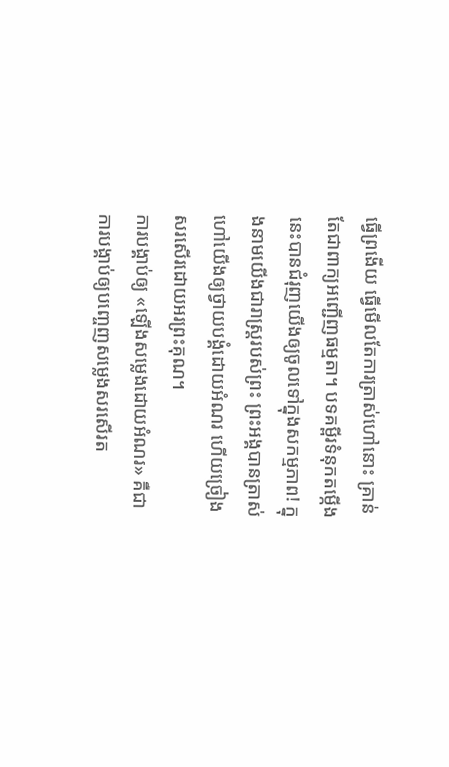ធ្វើព្រងើយ ធ្វើមើលតែការត្រាស់ហៅនោះ គ្រាន់តែជាពាក្យអញ្ជើញធម្មតា។ បទគម្ពីរទំនុកតម្កើងនេះបានជំរុញយើងឲ្យចូលទៅក្នុងសកម្មភាព! ក្នុងនាមយើងជារាស្ត្ររបស់ព្រះ ព្រះអង្គបានត្រាស់ហៅយើងឲ្យថ្វាយបង្គំដោយអំណរ ហើយច្រៀងសរសើរដោយអរព្រះគុណ។
ការបង្គាប់ឲ្យ «ឡើងសម្លេងដោយអំណរ» គឺជាការបង្គាប់ឲ្យបញ្ចេញសម្លេងសរសើរត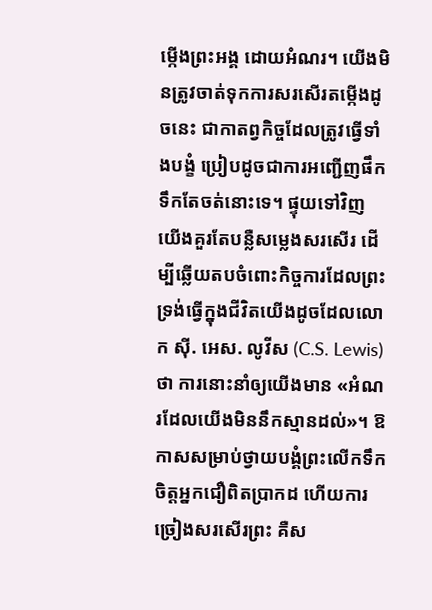ម្កើងព្រះអង្គ ដោយអំណរ។ យើងមិនត្រូវចាត់ទុកការសរសើរតម្កើងដូចនេះ ជាកាតព្វកិច្ចដែលត្រូវធ្វើទាំងបង្ខំ ប្រៀបដូចជាការអញ្ជើញផឹកទឹកតែចត់នោះទេ។ ផ្ទុយទៅវិញ យើងគួរតែបន្លឺសម្លេងសរសើរ ដើម្បីឆ្លើយតបចំពោះកិច្ចការដែលព្រះទ្រង់ធ្វើក្នុងជីវិតយើងដូចដែលលោក ស៊ី. អេស. លូវីស (C.S. Lewis) ថា ការនោះនាំឲ្យយើងមាន «អំណរដែលយើងមិននឹកស្មានដល់»។ ឱកាសសម្រាប់ថ្វាយបង្គំព្រះលើកទឹកចិត្តអ្នកជឿពិតប្រាកដ ហើយការច្រៀងសរសើរព្រះ គឺស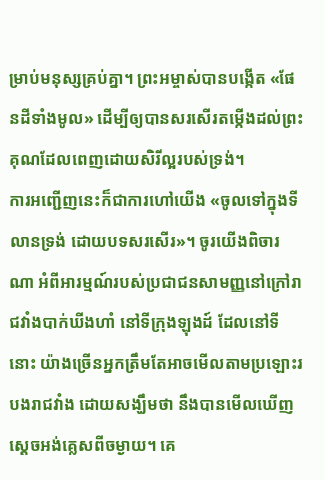ម្រាប់មនុស្សគ្រប់គ្នា។ ព្រះអម្ចាស់បានបង្កើត «ផែនដីទាំងមូល» ដើម្បីឲ្យបានសរសើរតម្កើងដល់ព្រះគុណដែលពេញដោយសិរីល្អរបស់ទ្រង់។
ការអញ្ជើញនេះក៏ជាការហៅយើង «ចូលទៅក្នុងទីលានទ្រង់ ដោយបទសរសើរ»។ ចូរយើងពិចារណា អំពីអារម្មណ៍របស់ប្រជាជនសាមញ្ញនៅក្រៅរាជវាំងបាក់ឃីងហាំ នៅទីក្រុងឡុងដ៍ ដែលនៅទីនោះ យ៉ាងច្រើនអ្នកត្រឹមតែអាចមើលតាមប្រឡោះរបងរាជវាំង ដោយសង្ឃឹមថា នឹងបានមើលឃើញស្ដេចអង់គ្លេសពីចម្ងាយ។ គេ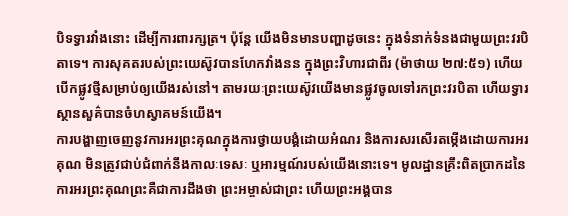បិទទ្វារវាំងនោះ ដើម្បីការពារក្សត្រ។ ប៉ុន្តែ យើងមិនមានបញ្ហាដូចនេះ ក្នុងទំនាក់ទំនងជាមួយព្រះវរបិតាទេ។ ការសុគតរបស់ព្រះយេស៊ូវបានហែកវាំងនន ក្នុងព្រះវិហារជាពីរ (ម៉ាថាយ ២៧:៥១) ហើយបើកផ្លូវថ្មីសម្រាប់ឲ្យយើងរស់នៅ។ តាមរយៈព្រះយេស៊ូវយើងមានផ្លូវចូលទៅរកព្រះវរបិតា ហើយទ្វារស្ថានសួគ៌បានចំហស្វាគមន៍យើង។
ការបង្ហាញចេញនូវការអរព្រះគុណក្នុងការថ្វាយបង្គំដោយអំណរ និងការសរសើរតម្កើងដោយការអរគុណ មិនត្រូវជាប់ជំពាក់នឹងកាលៈទេសៈ ឬអារម្មណ៍របស់យើងនោះទេ។ មូលដ្ឋានគ្រឹះពិតប្រាកដនៃការអរព្រះគុណព្រះគឺជាការដឹងថា ព្រះអម្ចាស់ជាព្រះ ហើយព្រះអង្គបាន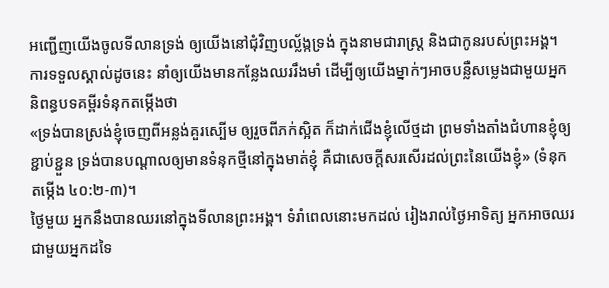អញ្ជើញយើងចូលទីលានទ្រង់ ឲ្យយើងនៅជុំវិញបល្ល័ង្កទ្រង់ ក្នុងនាមជារាស្ត្រ និងជាកូនរបស់ព្រះអង្គ។ ការទទួលស្គាល់ដូចនេះ នាំឲ្យយើងមានកន្លែងឈររឹងមាំ ដើម្បីឲ្យយើងម្នាក់ៗអាចបន្លឺសម្លេងជាមួយអ្នកនិពន្ធបទគម្ពីរទំនុកតម្កើងថា
«ទ្រង់បានស្រង់ខ្ញុំចេញពីអន្លង់គួរស្បើម ឲ្យរួចពីភក់ស្អិត ក៏ដាក់ជើងខ្ញុំលើថ្មដា ព្រមទាំងតាំងជំហានខ្ញុំឲ្យខ្ជាប់ខ្ជួន ទ្រង់បានបណ្ដាលឲ្យមានទំនុកថ្មីនៅក្នុងមាត់ខ្ញុំ គឺជាសេចក្តីសរសើរដល់ព្រះនៃយើងខ្ញុំ» (ទំនុកតម្កើង ៤០:២-៣)។
ថ្ងៃមួយ អ្នកនឹងបានឈរនៅក្នុងទីលានព្រះអង្គ។ ទំរាំពេលនោះមកដល់ រៀងរាល់ថ្ងៃអាទិត្យ អ្នកអាចឈរជាមួយអ្នកដទៃ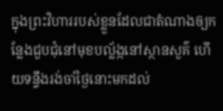ក្នុងព្រះវិហាររបស់ខ្លួនដែលជាតំណាងឲ្យកន្លែងជួបជុំនៅមុខបល្ល័ង្កនៅស្ថានសួគ៌ ហើយទន្ទឹងរង់ចាំថ្ងៃនោះមកដល់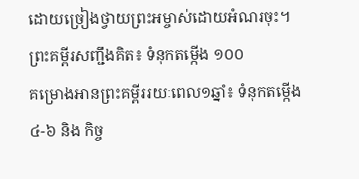ដោយច្រៀងថ្វាយព្រះអម្ចាស់ដោយអំណរចុះ។
ព្រះគម្ពីរសញ្ជឹងគិត៖ ទំនុកតម្កើង ១០០
គម្រោងអានព្រះគម្ពីររយៈពេល១ឆ្នាំ៖ ទំនុកតម្កើង ៤-៦ និង កិច្ច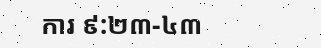ការ ៩:២៣-៤៣